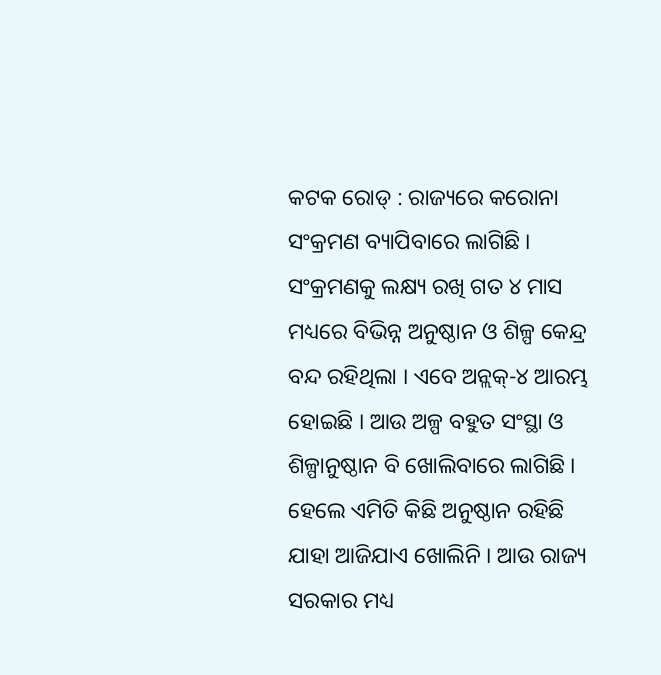କଟକ ରୋଡ୍ : ରାଜ୍ୟରେ କରୋନା ସଂକ୍ରମଣ ବ୍ୟାପିବାରେ ଲାଗିଛି । ସଂକ୍ରମଣକୁ ଲକ୍ଷ୍ୟ ରଖି ଗତ ୪ ମାସ ମଧ୍ୟରେ ବିଭିନ୍ନ ଅନୁଷ୍ଠାନ ଓ ଶିଳ୍ପ କେନ୍ଦ୍ର ବନ୍ଦ ରହିଥିଲା । ଏବେ ଅନ୍ଲକ୍-୪ ଆରମ୍ଭ ହୋଇଛି । ଆଉ ଅଳ୍ପ ବହୁତ ସଂସ୍ଥା ଓ ଶିଳ୍ପାନୁଷ୍ଠାନ ବି ଖୋଲିବାରେ ଲାଗିଛି । ହେଲେ ଏମିତି କିଛି ଅନୁଷ୍ଠାନ ରହିଛି ଯାହା ଆଜିଯାଏ ଖୋଲିନି । ଆଉ ରାଜ୍ୟ ସରକାର ମଧ୍ୟ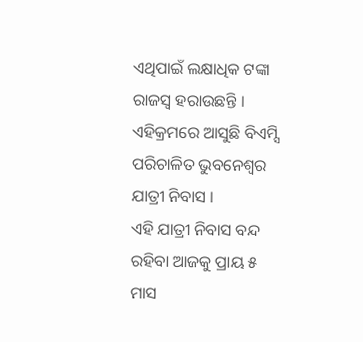ଏଥିପାଇଁ ଲକ୍ଷାଧିକ ଟଙ୍କା ରାଜସ୍ୱ ହରାଉଛନ୍ତି । ଏହିକ୍ରମରେ ଆସୁଛି ବିଏମ୍ସି ପରିଚାଳିତ ଭୁବନେଶ୍ୱର ଯାତ୍ରୀ ନିବାସ ।
ଏହି ଯାତ୍ରୀ ନିବାସ ବନ୍ଦ ରହିବା ଆଜକୁ ପ୍ରାୟ ୫ ମାସ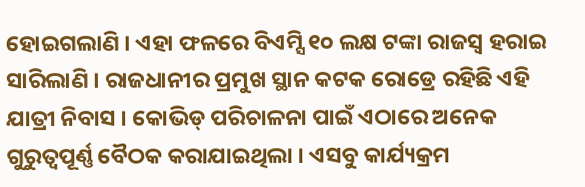ହୋଇଗଲାଣି । ଏହା ଫଳରେ ବିଏମ୍ସି ୧୦ ଲକ୍ଷ ଟଙ୍କା ରାଜସ୍ୱ ହରାଇ ସାରିଲାଣି । ରାଜଧାନୀର ପ୍ରମୁଖ ସ୍ଥାନ କଟକ ରୋଡ୍ରେ ରହିଛି ଏହି ଯାତ୍ରୀ ନିବାସ । କୋଭିଡ୍ ପରିଚାଳନା ପାଇଁ ଏଠାରେ ଅନେକ ଗୁରୁତ୍ୱପୂର୍ଣ୍ଣ ବୈଠକ କରାଯାଇଥିଲା । ଏସବୁ କାର୍ଯ୍ୟକ୍ରମ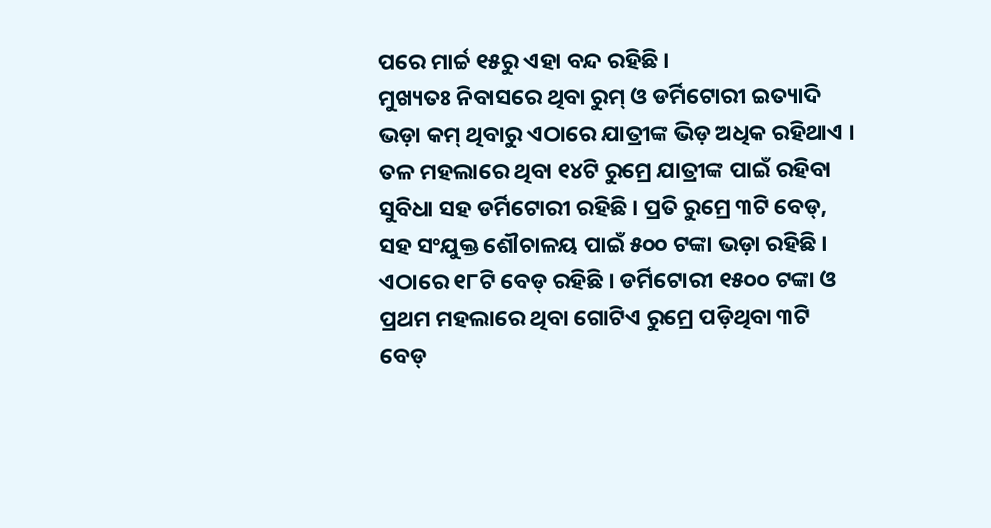ପରେ ମାର୍ଚ୍ଚ ୧୫ରୁ ଏହା ବନ୍ଦ ରହିଛି ।
ମୁଖ୍ୟତଃ ନିବାସରେ ଥିବା ରୁମ୍ ଓ ଡର୍ମିଟୋରୀ ଇତ୍ୟାଦି ଭଡ଼ା କମ୍ ଥିବାରୁ ଏଠାରେ ଯାତ୍ରୀଙ୍କ ଭିଡ଼ ଅଧିକ ରହିଥାଏ । ତଳ ମହଲାରେ ଥିବା ୧୪ଟି ରୁମ୍ରେ ଯାତ୍ରୀଙ୍କ ପାଇଁ ରହିବା ସୁବିଧା ସହ ଡର୍ମିଟୋରୀ ରହିଛି । ପ୍ରତି ରୁମ୍ରେ ୩ଟି ବେଡ୍, ସହ ସଂଯୁକ୍ତ ଶୌଚାଳୟ ପାଇଁ ୫୦୦ ଟଙ୍କା ଭଡ଼ା ରହିଛି । ଏଠାରେ ୧୮ଟି ବେଡ୍ ରହିଛି । ଡର୍ମିଟୋରୀ ୧୫୦୦ ଟଙ୍କା ଓ ପ୍ରଥମ ମହଲାରେ ଥିବା ଗୋଟିଏ ରୁମ୍ରେ ପଡ଼ିଥିବା ୩ଟି ବେଡ୍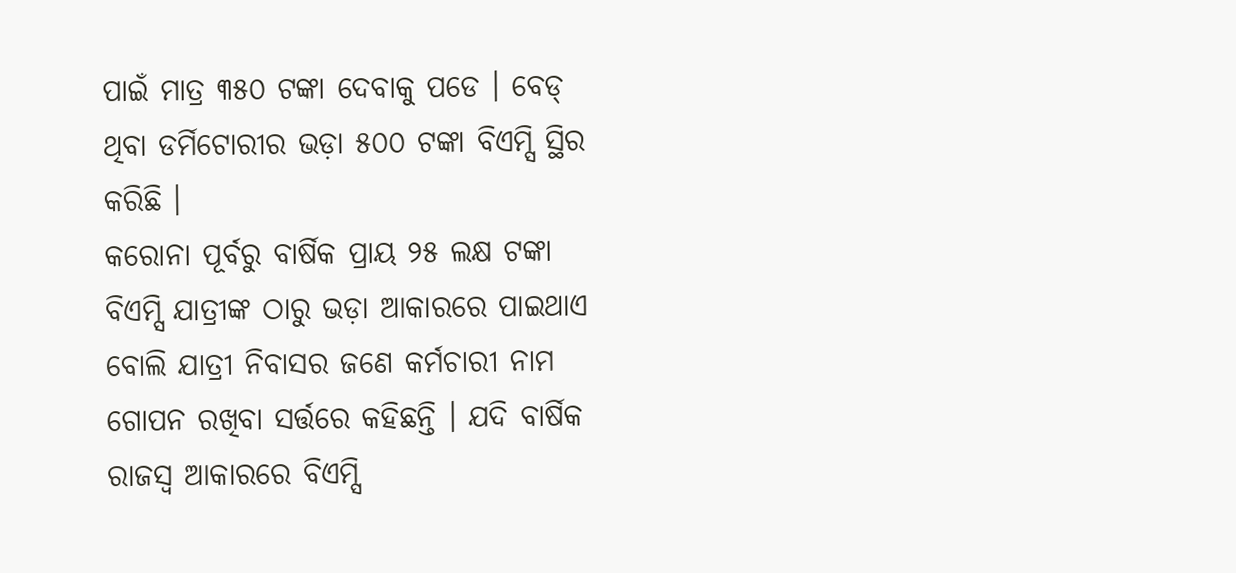ପାଇଁ ମାତ୍ର ୩୫୦ ଟଙ୍କା ଦେବାକୁ ପଡେ । ବେଡ୍ ଥିବା ଡର୍ମିଟୋରୀର ଭଡ଼ା ୫୦୦ ଟଙ୍କା ବିଏମ୍ସି ସ୍ଥିର କରିଛି ।
କରୋନା ପୂର୍ବରୁ ବାର୍ଷିକ ପ୍ରାୟ ୨୫ ଲକ୍ଷ ଟଙ୍କା ବିଏମ୍ସି ଯାତ୍ରୀଙ୍କ ଠାରୁ ଭଡ଼ା ଆକାରରେ ପାଇଥାଏ ବୋଲି ଯାତ୍ରୀ ନିବାସର ଜଣେ କର୍ମଚାରୀ ନାମ ଗୋପନ ରଖିବା ସର୍ତ୍ତରେ କହିଛନ୍ତି । ଯଦି ବାର୍ଷିକ ରାଜସ୍ୱ ଆକାରରେ ବିଏମ୍ସି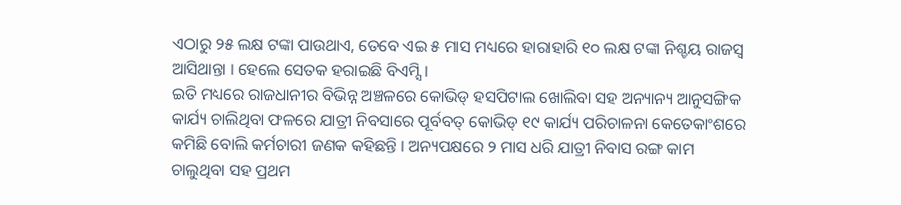ଏଠାରୁ ୨୫ ଲକ୍ଷ ଟଙ୍କା ପାଉଥାଏ, ତେବେ ଏଇ ୫ ମାସ ମଧ୍ୟରେ ହାରାହାରି ୧୦ ଲକ୍ଷ ଟଙ୍କା ନିଶ୍ଚୟ ରାଜସ୍ୱ ଆସିଥାନ୍ତା । ହେଲେ ସେତକ ହରାଇଛି ବିଏମ୍ସି ।
ଇତି ମଧ୍ୟରେ ରାଜଧାନୀର ବିଭିନ୍ନ ଅଞ୍ଚଳରେ କୋଭିଡ୍ ହସପିଟାଲ ଖୋଲିବା ସହ ଅନ୍ୟାନ୍ୟ ଆନୁସଙ୍ଗିକ କାର୍ଯ୍ୟ ଚାଲିଥିବା ଫଳରେ ଯାତ୍ରୀ ନିବସାରେ ପୂର୍ବବତ୍ କୋଭିଡ୍ ୧୯ କାର୍ଯ୍ୟ ପରିଚାଳନା କେତେକାଂଶରେ କମିଛି ବୋଲି କର୍ମଚାରୀ ଜଣକ କହିଛନ୍ତି । ଅନ୍ୟପକ୍ଷରେ ୨ ମାସ ଧରି ଯାତ୍ରୀ ନିବାସ ରଙ୍ଗ କାମ ଚାଲୁଥିବା ସହ ପ୍ରଥମ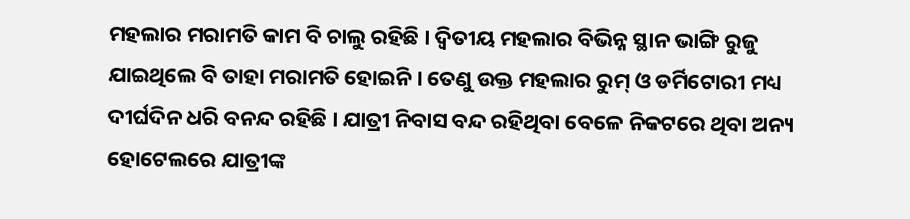ମହଲାର ମରାମତି କାମ ବି ଚାଲୁ ରହିଛି । ଦ୍ୱିତୀୟ ମହଲାର ବିଭିନ୍ନ ସ୍ଥାନ ଭାଙ୍ଗି ରୁଜୁ ଯାଇଥିଲେ ବି ତାହା ମରାମତି ହୋଇନି । ତେଣୁ ଉକ୍ତ ମହଲାର ରୁମ୍ ଓ ଡର୍ମିଟୋରୀ ମଧ୍ୟ ଦୀର୍ଘଦିନ ଧରି ବନନ୍ଦ ରହିଛି । ଯାତ୍ରୀ ନିବାସ ବନ୍ଦ ରହିଥିବା ବେଳେ ନିକଟରେ ଥିବା ଅନ୍ୟ ହୋଟେଲରେ ଯାତ୍ରୀଙ୍କ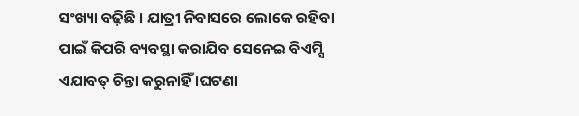ସଂଖ୍ୟା ବଢ଼ିଛି । ଯାତ୍ରୀ ନିବାସରେ ଲୋକେ ରହିବା ପାଇଁ କିପରି ବ୍ୟବସ୍ଥା କରାଯିବ ସେନେଇ ବିଏମ୍ସି ଏଯାବତ୍ ଚିନ୍ତା କରୁନାହିଁ ।ଘଟଣା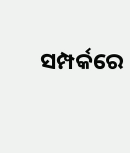ସମ୍ପର୍କରେ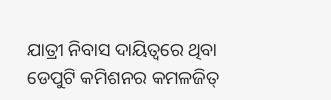ଯାତ୍ରୀ ନିବାସ ଦାୟିତ୍ୱରେ ଥିବା ଡେପୁଟି କମିଶନର କମଳଜିତ୍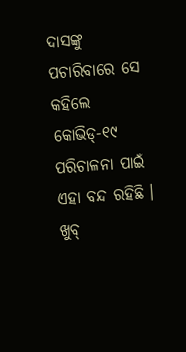ଦାସଙ୍କୁ ପଚାରିବାରେ ସେ କହିଲେ କୋଭିଡ୍-୧୯ ପରିଚାଳନା ପାଇଁ ଏହା ବନ୍ଦ ରହିଛି । ଖୁବ୍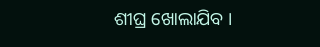ଶୀଘ୍ର ଖୋଲାଯିବ ।